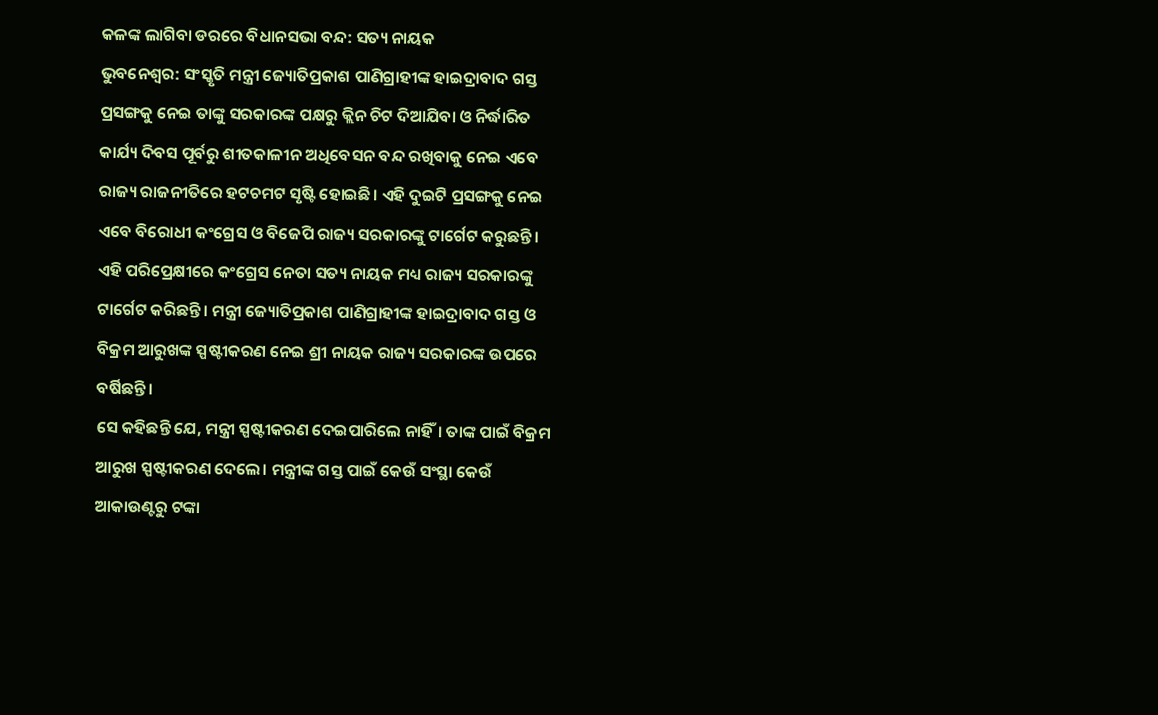କଳଙ୍କ ଲାଗିବା ଡରରେ ବିଧାନସଭା ବନ୍ଦ: ସତ୍ୟ ନାୟକ
ଭୁବନେଶ୍ୱର: ସଂସ୍କୃତି ମନ୍ତ୍ରୀ ଜ୍ୟୋତିପ୍ରକାଶ ପାଣିଗ୍ରାହୀଙ୍କ ହାଇଦ୍ରାବାଦ ଗସ୍ତ ପ୍ରସଙ୍ଗକୁ ନେଇ ତାଙ୍କୁ ସରକାରଙ୍କ ପକ୍ଷରୁ କ୍ଲିନ ଚିଟ ଦିଆଯିବା ଓ ନିର୍ଦ୍ଧାରିତ କାର୍ଯ୍ୟ ଦିବସ ପୂର୍ବରୁ ଶୀତକାଳୀନ ଅଧିବେସନ ବନ୍ଦ ରଖିବାକୁ ନେଇ ଏବେ ରାଜ୍ୟ ରାଜନୀତିରେ ହଟଚମଟ ସୃଷ୍ଟି ହୋଇଛି। ଏହି ଦୁଇଟି ପ୍ରସଙ୍ଗକୁ ନେଇ ଏବେ ବିରୋଧୀ କଂଗ୍ରେସ ଓ ବିଜେପି ରାଜ୍ୟ ସରକାରଙ୍କୁ ଟାର୍ଗେଟ କରୁଛନ୍ତି।
ଏହି ପରିପ୍ରେକ୍ଷୀରେ କଂଗ୍ରେସ ନେତା ସତ୍ୟ ନାୟକ ମଧ୍ୟ ରାଜ୍ୟ ସରକାରଙ୍କୁ ଟାର୍ଗେଟ କରିଛନ୍ତି। ମନ୍ତ୍ରୀ ଜ୍ୟୋତିପ୍ରକାଶ ପାଣିଗ୍ରାହୀଙ୍କ ହାଇଦ୍ରାବାଦ ଗସ୍ତ ଓ ବିକ୍ରମ ଆରୁଖଙ୍କ ସ୍ପଷ୍ଟୀକରଣ ନେଇ ଶ୍ରୀ ନାୟକ ରାଜ୍ୟ ସରକାରଙ୍କ ଉପରେ ବର୍ଷିଛନ୍ତି।
ସେ କହିଛନ୍ତି ଯେ, ମନ୍ତ୍ରୀ ସ୍ପଷ୍ଟୀକରଣ ଦେଇପାରିଲେ ନାହିଁ। ତାଙ୍କ ପାଇଁ ବିକ୍ରମ ଆରୁଖ ସ୍ପଷ୍ଟୀକରଣ ଦେଲେ। ମନ୍ତ୍ରୀଙ୍କ ଗସ୍ତ ପାଇଁ କେଉଁ ସଂସ୍ଥା କେଉଁ ଆକାଉଣ୍ଟରୁ ଟଙ୍କା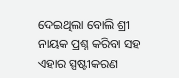ଦେଇଥିଲା ବୋଲି ଶ୍ରୀ ନାୟକ ପ୍ରଶ୍ନ କରିବା ସହ ଏହାର ସ୍ପଷ୍ଟୀକରଣ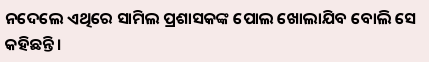ନଦେଲେ ଏଥିରେ ସାମିଲ ପ୍ରଶାସକଙ୍କ ପୋଲ ଖୋଲାଯିବ ବୋଲି ସେ କହିଛନ୍ତି।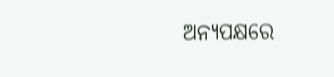ଅନ୍ୟପକ୍ଷରେ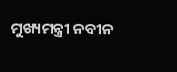ମୁଖ୍ୟମନ୍ତ୍ରୀ ନବୀନ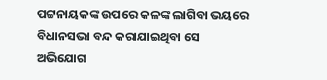ପଟ୍ଟନାୟକଙ୍କ ଉପରେ କଳଙ୍କ ଲାଗିବା ଭୟରେ ବିଧାନସଭା ବନ୍ଦ କରାଯାଇଥିବା ସେ ଅଭିଯୋଗ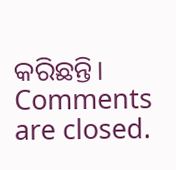କରିଛନ୍ତି।
Comments are closed.